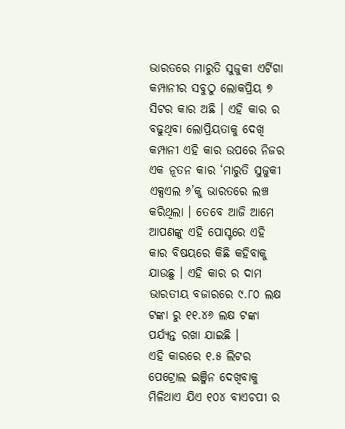ଭାରତରେ ମାରୁତି ସୁଜୁକୀ ଏର୍ଟିଗା କମ୍ପାନୀର ସବୁଠୁ ଲୋକପ୍ରିୟ ୭ ସିଟର କାର ଅଛି । ଏହି କାର ର ବଢୁଥିବା ଲୋପ୍ରିୟତାକୁ ଦେଖି କମ୍ପାନୀ ଏହି କାର ଉପରେ ନିଜର ଏକ ନୂତନ କାର ‘ମାରୁତି ସୁଜୁକୀ ଏକ୍ସଏଲ ୬’କୁ ଭାରତରେ ଲଞ୍ଚ କରିଥିଲା । ତେବେ ଆଜି ଆମେ ଆପଣଙ୍କୁ ଏହି ପୋସ୍ଟରେ ଏହି କାର ବିଷୟରେ କିଛି କହିବାକୁ ଯାଉଛୁ । ଏହି କାର ର ଦାମ ଭାରତୀୟ ବଜାରରେ ୯.୮୦ ଲକ୍ଷ ଟଙ୍କା ରୁ ୧୧.୪୬ ଲକ୍ଷ ଟଙ୍କା ପର୍ଯ୍ୟନ୍ତ ରଖା ଯାଇଛି ।
ଏହି କାରରେ ୧.୫ ଲିଟର ପେଟ୍ରୋଲ ଇଞ୍ଜିନ ଦେଖିବାକୁ ମିଳିଥାଏ ଯିଏ ୧୦୪ ବୀଏଚପୀ ର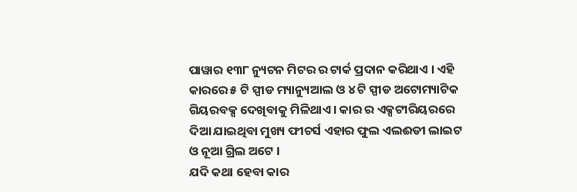ପାୱାର ୧୩୮ ନ୍ୟୁଟନ ମିଟର ର ଟାର୍କ ପ୍ରଦାନ କରିଥାଏ । ଏହି କାରରେ ୫ ଟି ସ୍ପୀଡ ମ୍ୟାନ୍ୟୁଆଲ ଓ ୪ ଟି ସ୍ପୀଡ ଅଟୋମ୍ୟାଟିକ ଗିୟରବକ୍ସ ଦେଖିବାକୁ ମିଳିଥାଏ । କାର ର ଏକ୍ସଟୀରିୟରରେ ଦିଆ ଯାଇଥିବା ମୁଖ୍ୟ ଫୀଚର୍ସ ଏହାର ଫୁଲ ଏଲଈଡୀ ଲାଇଟ ଓ ନୂଆ ଗ୍ରିଲ ଅଟେ ।
ଯଦି କଥା ହେବା କାର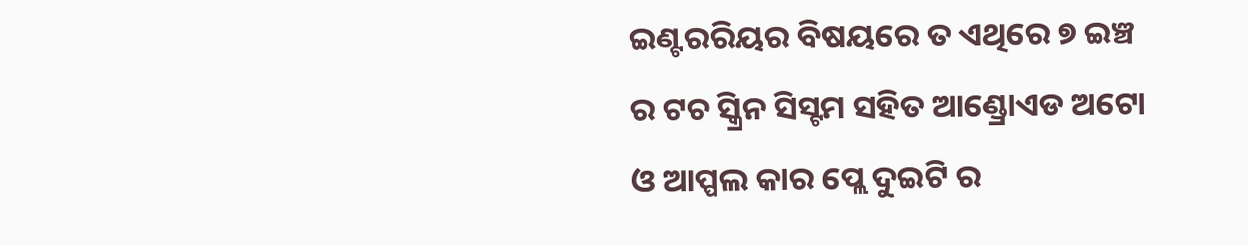ଇଣ୍ଟରରିୟର ବିଷୟରେ ତ ଏଥିରେ ୭ ଇଞ୍ଚ ର ଟଚ ସ୍କ୍ରିନ ସିସ୍ଟମ ସହିତ ଆଣ୍ଡ୍ରୋଏଡ ଅଟୋ ଓ ଆପ୍ପଲ କାର ପ୍ଲେ ଦୁଇଟି ର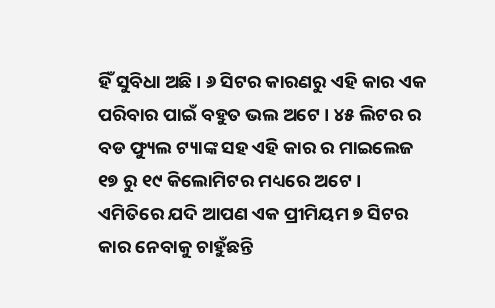ହିଁ ସୁବିଧା ଅଛି । ୬ ସିଟର କାରଣରୁ ଏହି କାର ଏକ ପରିବାର ପାଇଁ ବହୁତ ଭଲ ଅଟେ । ୪୫ ଲିଟର ର ବଡ ଫ୍ୟୁଲ ଟ୍ୟାଙ୍କ ସହ ଏହି କାର ର ମାଇଲେଜ ୧୭ ରୁ ୧୯ କିଲୋମିଟର ମଧ୍ୟରେ ଅଟେ । ଏମିତିରେ ଯଦି ଆପଣ ଏକ ପ୍ରୀମିୟମ ୭ ସିଟର କାର ନେବାକୁ ଚାହୁଁଛନ୍ତି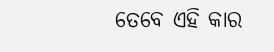ତେବେ ଏହି କାର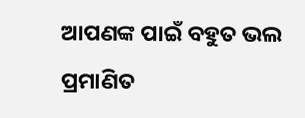ଆପଣଙ୍କ ପାଇଁ ବହୁତ ଭଲ ପ୍ରମାଣିତ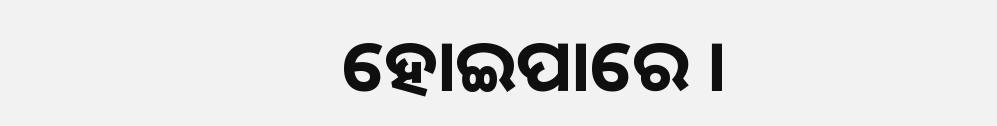ହୋଇପାରେ ।